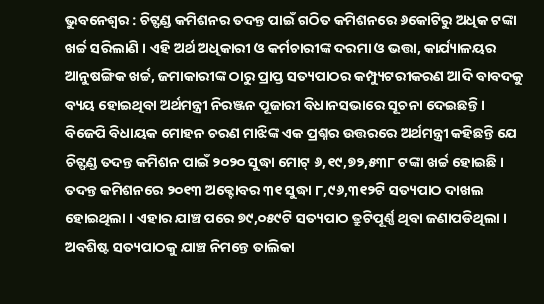ଭୁବନେଶ୍ୱର : ଚିଟ୍ଫଣ୍ଡ କମିଶନର ତଦନ୍ତ ପାଇଁ ଗଠିତ କମିଶନରେ ୬କୋଟିରୁ ଅଧିକ ଟଙ୍କା ଖର୍ଚ୍ଚ ସରିଲାଣି । ଏହି ଅର୍ଥ ଅଧିକାରୀ ଓ କର୍ମଚାରୀଙ୍କ ଦରମା ଓ ଭତ୍ତା, କାର୍ଯ୍ୟାଳୟର ଆନୁଷଙ୍ଗିକ ଖର୍ଚ୍ଚ, ଜମାକାରୀଙ୍କ ଠାରୁ ପ୍ରାପ୍ତ ସତ୍ୟପାଠର କମ୍ପ୍ୟୁଟରୀକରଣ ଆଦି ବାବଦକୁ ବ୍ୟୟ ହୋଇଥିବା ଅର୍ଥମନ୍ତ୍ରୀ ନିରଞ୍ଜନ ପୂଜାରୀ ବିଧାନସଭାରେ ସୂଚନା ଦେଇଛନ୍ତି ।
ବିଜେପି ବିଧାୟକ ମୋହନ ଚରଣ ମାଝିଙ୍କ ଏକ ପ୍ରଶ୍ନର ଉତ୍ତରରେ ଅର୍ଥମନ୍ତ୍ରୀ କହିଛନ୍ତି ଯେ ଚିଟ୍ଫଣ୍ଡ ତଦନ୍ତ କମିଶନ ପାଇଁ ୨୦୨୦ ସୁଦ୍ଧା ମୋଟ୍ ୬,୧୯,୭୨,୫୩୮ ଟଙ୍କା ଖର୍ଚ୍ଚ ହୋଇଛି । ତଦନ୍ତ କମିଶନରେ ୨୦୧୩ ଅକ୍ଟୋବର ୩୧ ସୁଦ୍ଧା ୮,୯୬,୩୧୨ଟି ସତ୍ୟପାଠ ଦାଖଲ ହୋଇଥିଲା । ଏହାର ଯାଞ୍ଚ ପରେ ୭୯,୦୫୯ଟି ସତ୍ୟପାଠ ତ୍ରୁଟିପୂର୍ଣ୍ଣ ଥିବା ଜଣାପଡିଥିଲା । ଅବଶିଷ୍ଟ ସତ୍ୟପାଠକୁ ଯାଞ୍ଚ ନିମନ୍ତେ ତାଲିକା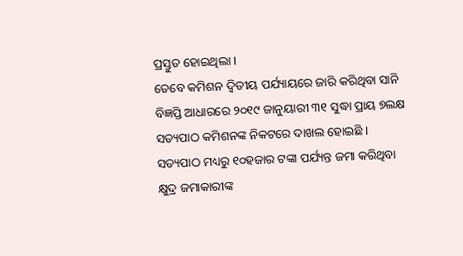ପ୍ରସ୍ତୁତ ହୋଇଥିଲା ।
ତେବେ କମିଶନ ଦ୍ୱିତୀୟ ପର୍ଯ୍ୟାୟରେ ଜାରି କରିଥିବା ସାନି ବିଜ୍ଞପ୍ତି ଆଧାରରେ ୨୦୧୯ ଜାନୁୟାରୀ ୩୧ ସୁଦ୍ଧା ପ୍ରାୟ ୭ଲକ୍ଷ ସତ୍ୟପାଠ କମିଶନଙ୍କ ନିକଟରେ ଦାଖଲ ହୋଇଛି । ସତ୍ୟପାଠ ମଧ୍ୟରୁ ୧୦ହଜାର ଟଙ୍କା ପର୍ଯ୍ୟନ୍ତ ଜମା କରିଥିବା କ୍ଷୁଦ୍ର ଜମାକାରୀଙ୍କ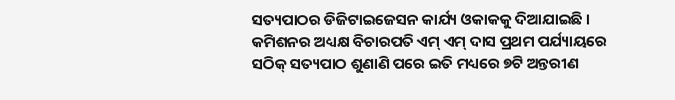ସତ୍ୟପାଠର ଡିଜିଟାଇଜେସନ କାର୍ଯ୍ୟ ଓକାକକୁ ଦିଆଯାଇଛି ।
କମିଶନର ଅଧ୍ୟକ୍ଷ ବିଚାରପତି ଏମ୍ ଏମ୍ ଦାସ ପ୍ରଥମ ପର୍ଯ୍ୟାୟରେ ସଠିକ୍ ସତ୍ୟପାଠ ଶୁଣାଣି ପରେ ଇତି ମଧ୍ୟରେ ୭ଟି ଅନ୍ତରୀଣ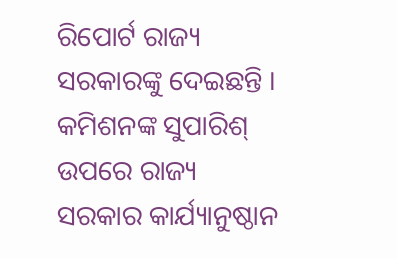ରିପୋର୍ଟ ରାଜ୍ୟ ସରକାରଙ୍କୁ ଦେଇଛନ୍ତି । କମିଶନଙ୍କ ସୁପାରିଶ୍ ଉପରେ ରାଜ୍ୟ ସରକାର କାର୍ଯ୍ୟାନୁଷ୍ଠାନ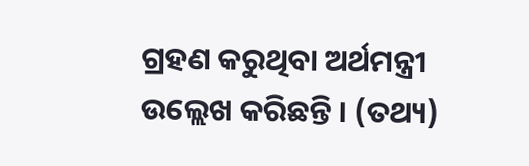ଗ୍ରହଣ କରୁଥିବା ଅର୍ଥମନ୍ତ୍ରୀ ଉଲ୍ଲେଖ କରିଛନ୍ତି । (ତଥ୍ୟ)